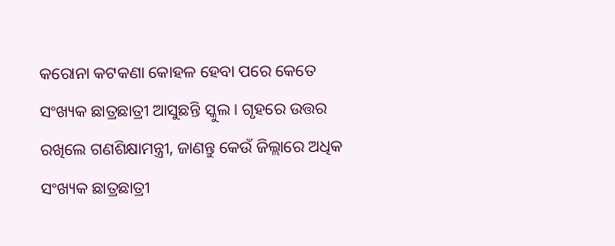କରୋନା କଟକଣା କୋହଳ ହେବା ପରେ କେତେ ସଂଖ୍ୟକ ଛାତ୍ରଛାତ୍ରୀ ଆସୁଛନ୍ତି ସ୍କୁଲ । ଗୃହରେ ଉତ୍ତର ରଖିଲେ ଗଣଶିକ୍ଷାମନ୍ତ୍ରୀ, ଜାଣନ୍ତୁ କେଉଁ ଜିଲ୍ଲାରେ ଅଧିକ ସଂଖ୍ୟକ ଛାତ୍ରଛାତ୍ରୀ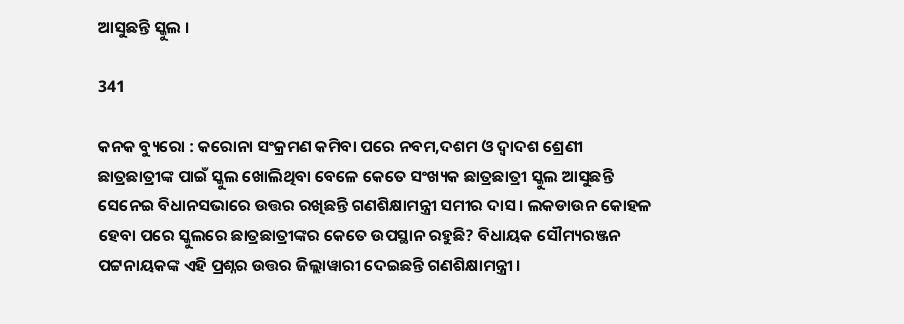ଆସୁଛନ୍ତି ସ୍କୁଲ ।

341

କନକ ବ୍ୟୁରୋ : କରୋନା ସଂକ୍ରମଣ କମିବା ପରେ ନବମ,ଦଶମ ଓ ଦ୍ୱାଦଶ ଶ୍ରେଣୀ ଛାତ୍ରଛାତ୍ରୀଙ୍କ ପାଇଁ ସ୍କୁଲ ଖୋଲିଥିବା ବେଳେ କେତେ ସଂଖ୍ୟକ ଛାତ୍ରଛାତ୍ରୀ ସ୍କୁଲ ଆସୁଛନ୍ତି ସେନେଇ ବିଧାନସଭାରେ ଉତ୍ତର ରଖିଛନ୍ତି ଗଣଶିକ୍ଷାମନ୍ତ୍ରୀ ସମୀର ଦାସ । ଲକଡାଉନ କୋହଳ ହେବା ପରେ ସ୍କୁଲରେ ଛାତ୍ରଛାତ୍ରୀଙ୍କର କେତେ ଉପସ୍ଥାନ ରହୁଛି? ବିଧାୟକ ସୌମ୍ୟରଞ୍ଜନ ପଟ୍ଟନାୟକଙ୍କ ଏହି ପ୍ରଶ୍ନର ଉତ୍ତର ଜିଲ୍ଲାୱାରୀ ଦେଇଛନ୍ତି ଗଣଶିକ୍ଷାମନ୍ତ୍ରୀ ।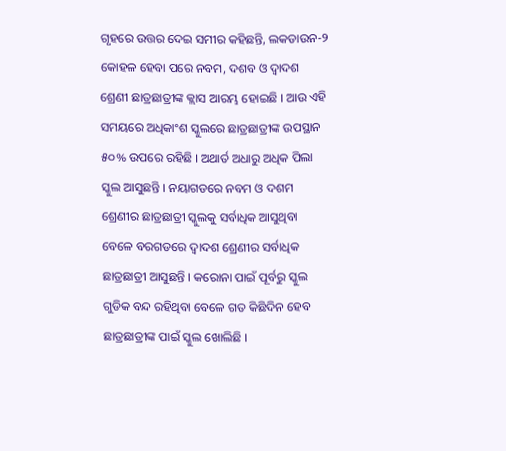ଗୃହରେ ଉତ୍ତର ଦେଇ ସମୀର କହିଛନ୍ତି, ଲକଡାଉନ-୨ କୋହଳ ହେବା ପରେ ନବମ, ଦଶବ ଓ ଦ୍ୱାଦଶ ଶ୍ରେଣୀ ଛାତ୍ରଛାତ୍ରୀଙ୍କ କ୍ଲାସ ଆରମ୍ଭ ହୋଇଛି । ଆଉ ଏହି ସମୟରେ ଅଧିକାଂଶ ସ୍କୁଲରେ ଛାତ୍ରଛାତ୍ରୀଙ୍କ ଉପସ୍ଥାନ ୫୦% ଉପରେ ରହିଛି । ଅଥାର୍ତ ଅଧାରୁ ଅଧିକ ପିଲା ସ୍କୁଲ ଆସୁଛନ୍ତି । ନୟାଗଡରେ ନବମ ଓ ଦଶମ ଶ୍ରେଣୀର ଛାତ୍ରଛାତ୍ରୀ ସ୍କୁଲକୁ ସର୍ବାଧିକ ଆସୁଥିବା ବେଳେ ବରଗଡରେ ଦ୍ୱାଦଶ ଶ୍ରେଣୀର ସର୍ବାଧିକ ଛାତ୍ରଛାତ୍ରୀ ଆସୁଛନ୍ତି । କରୋନା ପାଇଁ ପୂର୍ବରୁ ସ୍କୁଲ ଗୁଡିକ ବନ୍ଦ ରହିଥିବା ବେଳେ ଗତ କିଛିଦିନ ହେବ ଛାତ୍ରଛାତ୍ରୀଙ୍କ ପାଇଁ ସ୍କୁଲ ଖୋଲିଛି ।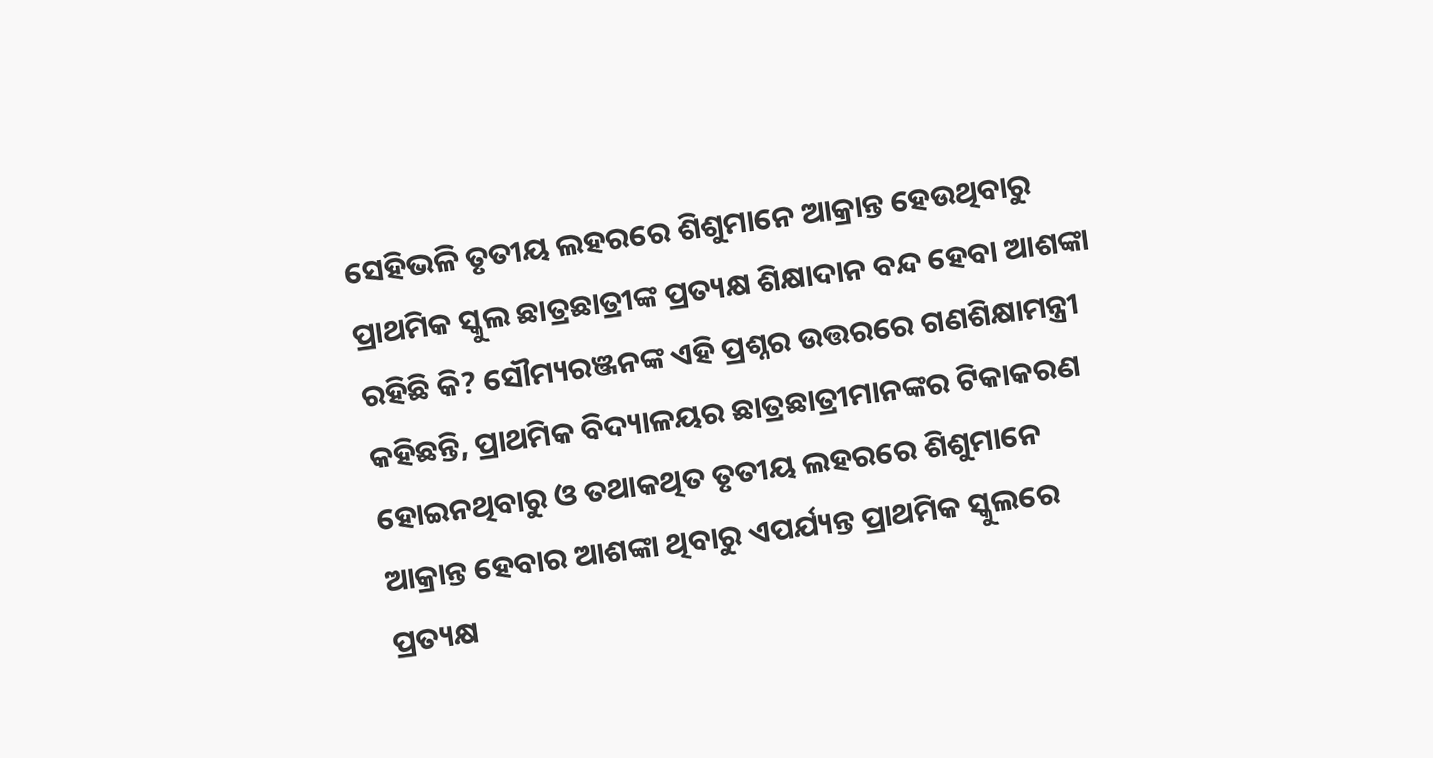ସେହିଭଳି ତୃତୀୟ ଲହରରେ ଶିଶୁମାନେ ଆକ୍ରାନ୍ତ ହେଉଥିବାରୁ ପ୍ରାଥମିକ ସ୍କୁଲ ଛାତ୍ରଛାତ୍ରୀଙ୍କ ପ୍ରତ୍ୟକ୍ଷ ଶିକ୍ଷାଦାନ ବନ୍ଦ ହେବା ଆଶଙ୍କା ରହିଛି କି? ସୌମ୍ୟରଞ୍ଜନଙ୍କ ଏହି ପ୍ରଶ୍ନର ଉତ୍ତରରେ ଗଣଶିକ୍ଷାମନ୍ତ୍ରୀ କହିଛନ୍ତି, ପ୍ରାଥମିକ ବିଦ୍ୟାଳୟର ଛାତ୍ରଛାତ୍ରୀମାନଙ୍କର ଟିକାକରଣ ହୋଇନଥିବାରୁ ଓ ତଥାକଥିତ ତୃତୀୟ ଲହରରେ ଶିଶୁମାନେ ଆକ୍ରାନ୍ତ ହେବାର ଆଶଙ୍କା ଥିବାରୁ ଏପର୍ଯ୍ୟନ୍ତ ପ୍ରାଥମିକ ସ୍କୁଲରେ ପ୍ରତ୍ୟକ୍ଷ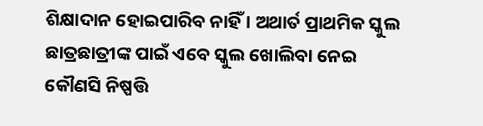ଶିକ୍ଷାଦାନ ହୋଇପାରିବ ନାହିଁ । ଅଥାର୍ତ ପ୍ରାଥମିକ ସ୍କୁଲ ଛାତ୍ରଛାତ୍ରୀଙ୍କ ପାଇଁ ଏବେ ସ୍କୁଲ ଖୋଲିବା ନେଇ କୌଣସି ନିଷ୍ପତ୍ତି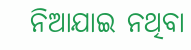ନିଆଯାଇ ନଥିବା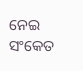ନେଇ ସଂକେତ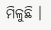ମିଳୁଛି ।